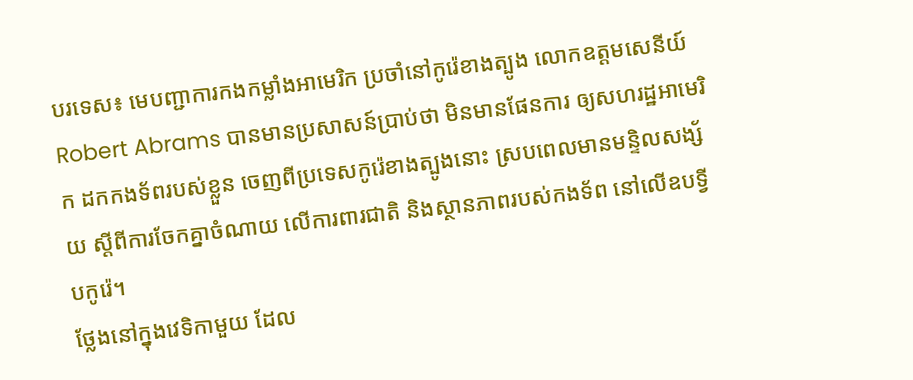បរទេស៖ មេបញ្ជាការកងកម្លាំងអាមេរិក ប្រចាំនៅកូរ៉េខាងត្បូង លោកឧត្តមសេនីយ៍ Robert Abrams បានមានប្រសាសន៍ប្រាប់ថា មិនមានផែនការ ឲ្យសហរដ្ឋអាមេរិក ដកកងទ័ពរបស់ខ្លួន ចេញពីប្រទេសកូរ៉េខាងត្បូងនោះ ស្របពេលមានមន្ទិលសង្ស័យ ស្តីពីការចែកគ្នាចំណាយ លើការពារជាតិ និងស្ថានភាពរបស់កងទ័ព នៅលើឧបទ្វីបកូរ៉េ។
ថ្លែងនៅក្នុងវេទិកាមួយ ដែល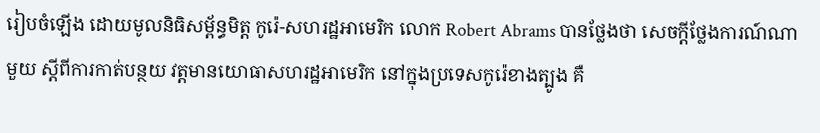រៀបចំឡើង ដោយមូលនិធិសម្ព័ន្ធមិត្ត កូរ៉េ-សហរដ្ឋអាមេរិក លោក Robert Abrams បានថ្លែងថា សេចក្តីថ្លែងការណ៍ណាមួយ ស្តីពីការកាត់បន្ថយ វត្តមានយោធាសហរដ្ឋអាមេរិក នៅក្នុងប្រទេសកូរ៉េខាងត្បូង គឺ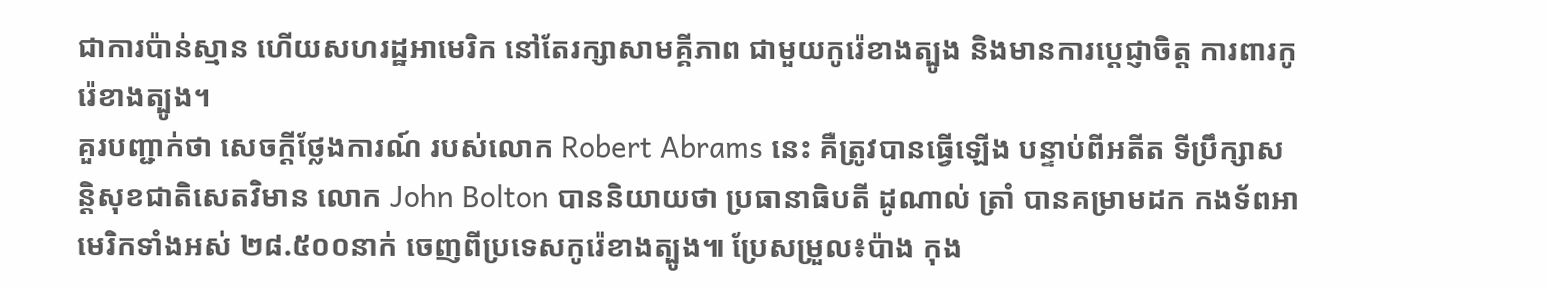ជាការប៉ាន់ស្មាន ហើយសហរដ្ឋអាមេរិក នៅតែរក្សាសាមគ្គីភាព ជាមួយកូរ៉េខាងត្បូង និងមានការប្តេជ្ញាចិត្ត ការពារកូរ៉េខាងត្បូង។
គួរបញ្ជាក់ថា សេចក្តីថ្លែងការណ៍ របស់លោក Robert Abrams នេះ គឺត្រូវបានធ្វើឡើង បន្ទាប់ពីអតីត ទីប្រឹក្សាសន្តិសុខជាតិសេតវិមាន លោក John Bolton បាននិយាយថា ប្រធានាធិបតី ដូណាល់ ត្រាំ បានគម្រាមដក កងទ័ពអាមេរិកទាំងអស់ ២៨.៥០០នាក់ ចេញពីប្រទេសកូរ៉េខាងត្បូង៕ ប្រែសម្រួល៖ប៉ាង កុង